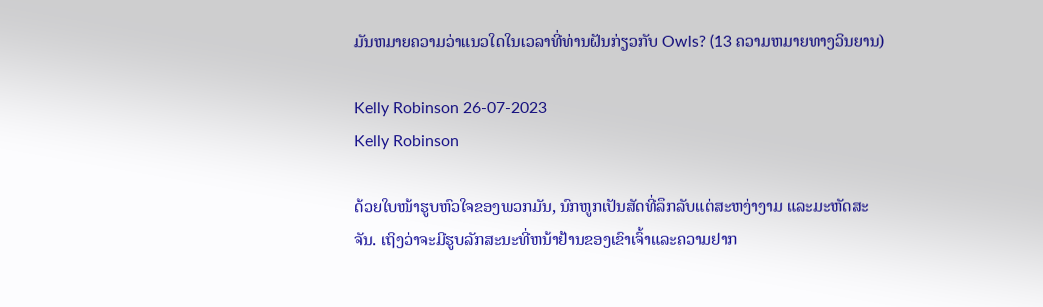ມັນຫມາຍຄວາມວ່າແນວໃດໃນເວລາທີ່ທ່ານຝັນກ່ຽວກັບ Owls? (13 ຄວາມຫມາຍທາງວິນຍານ)

Kelly Robinson 26-07-2023
Kelly Robinson

ດ້ວຍໃບໜ້າຮູບຫົວໃຈຂອງພວກມັນ, ນົກຫູກເປັນສັດທີ່ລຶກລັບແຕ່ສະຫງ່າງາມ ແລະມະຫັດສະຈັນ. ເຖິງວ່າຈະມີຮູບລັກສະນະທີ່ຫນ້າຢ້ານຂອງເຂົາເຈົ້າແລະຄວາມຢາກ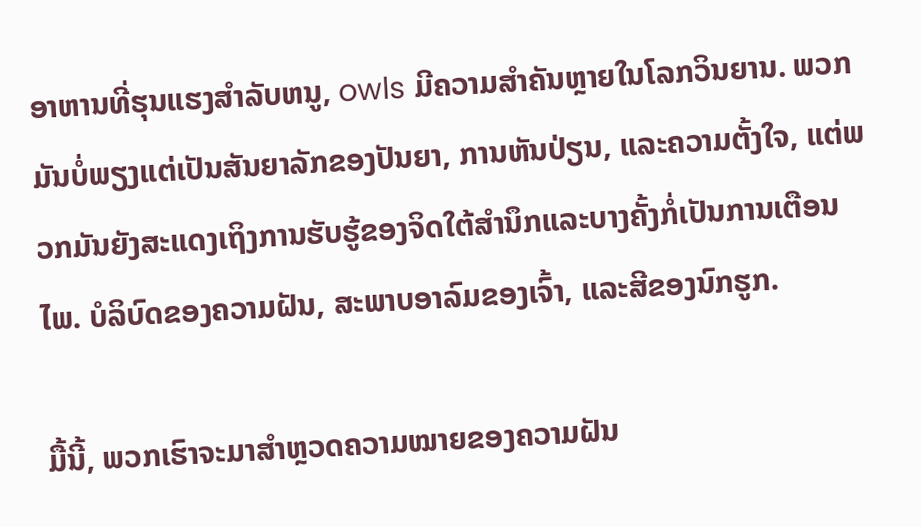ອາຫານທີ່ຮຸນແຮງສໍາລັບຫນູ, owls ມີຄວາມສໍາຄັນຫຼາຍໃນໂລກວິນຍານ. ພວກມັນບໍ່ພຽງແຕ່ເປັນສັນຍາລັກຂອງປັນຍາ, ການຫັນປ່ຽນ, ແລະຄວາມຕັ້ງໃຈ, ແຕ່ພວກມັນຍັງສະແດງເຖິງການຮັບຮູ້ຂອງຈິດໃຕ້ສໍານຶກແລະບາງຄັ້ງກໍ່ເປັນການເຕືອນໄພ. ບໍລິບົດຂອງຄວາມຝັນ, ສະພາບອາລົມຂອງເຈົ້າ, ແລະສີຂອງນົກຮູກ.

ມື້ນີ້, ພວກເຮົາຈະມາສຳຫຼວດຄວາມໝາຍຂອງຄວາມຝັນ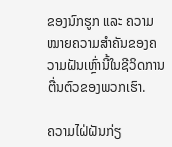ຂອງນົກຮູກ ແລະ ຄວາມໝາຍຄວາມສຳຄັນຂອງຄວາມຝັນເຫຼົ່ານີ້ໃນຊີວິດການຕື່ນຕົວຂອງພວກເຮົາ.

ຄວາມໄຝ່ຝັນກ່ຽ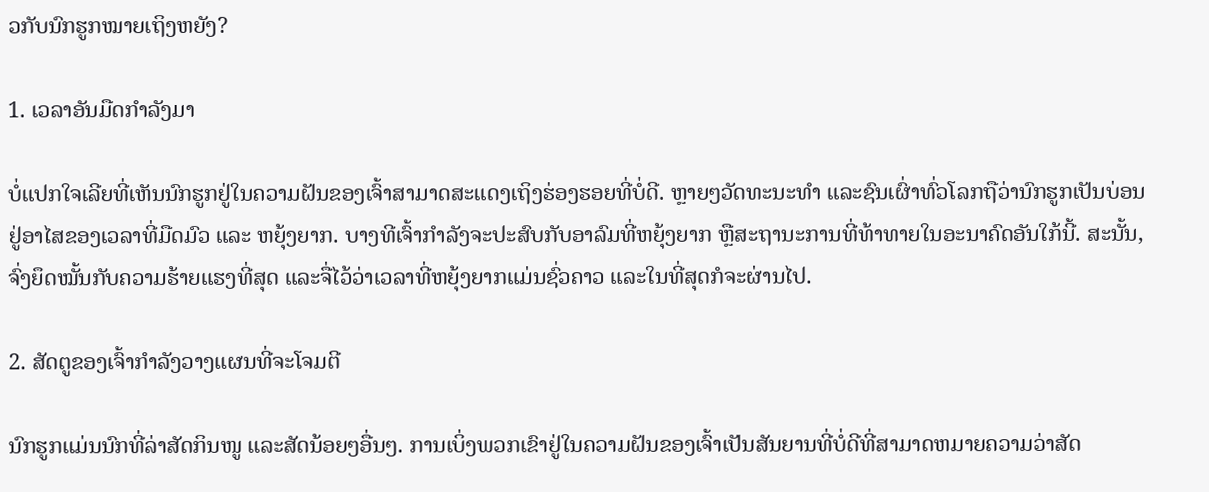ວກັບນົກຮູກໝາຍເຖິງຫຍັງ?

1. ເວລາອັນມືດກຳລັງມາ

ບໍ່ແປກໃຈເລີຍທີ່ເຫັນນົກຮູກຢູ່ໃນຄວາມຝັນຂອງເຈົ້າສາມາດສະແດງເຖິງຮ່ອງຮອຍທີ່ບໍ່ດີ. ຫຼາຍໆວັດທະນະທຳ ແລະຊົນເຜົ່າທົ່ວໂລກຖືວ່ານົກຮູກເປັນບ່ອນຢູ່ອາໄສຂອງເວລາທີ່ມືດມົວ ແລະ ຫຍຸ້ງຍາກ. ບາງທີເຈົ້າກຳລັງຈະປະສົບກັບອາລົມທີ່ຫຍຸ້ງຍາກ ຫຼືສະຖານະການທີ່ທ້າທາຍໃນອະນາຄົດອັນໃກ້ນີ້. ສະນັ້ນ, ຈົ່ງຍຶດໝັ້ນກັບຄວາມຮ້າຍແຮງທີ່ສຸດ ແລະຈື່ໄວ້ວ່າເວລາທີ່ຫຍຸ້ງຍາກແມ່ນຊົ່ວຄາວ ແລະໃນທີ່ສຸດກໍຈະຜ່ານໄປ.

2. ສັດຕູຂອງເຈົ້າກຳລັງວາງແຜນທີ່ຈະໂຈມຕີ

ນົກຮູກແມ່ນນົກທີ່ລ່າສັດກິນໜູ ແລະສັດນ້ອຍໆອື່ນໆ. ການເບິ່ງພວກເຂົາຢູ່ໃນຄວາມຝັນຂອງເຈົ້າເປັນສັນຍານທີ່ບໍ່ດີທີ່ສາມາດຫມາຍຄວາມວ່າສັດ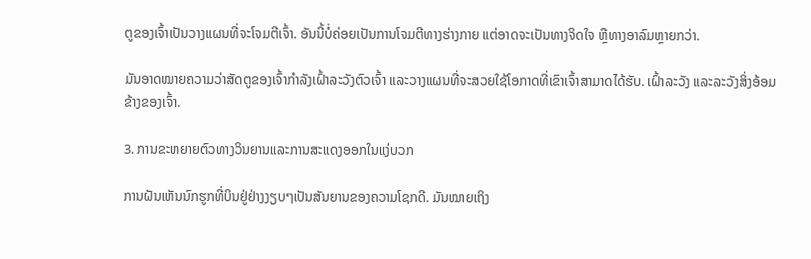ຕູຂອງເຈົ້າເປັນວາງແຜນທີ່ຈະໂຈມຕີເຈົ້າ. ອັນນີ້ບໍ່ຄ່ອຍເປັນການໂຈມຕີທາງຮ່າງກາຍ ແຕ່ອາດຈະເປັນທາງຈິດໃຈ ຫຼືທາງອາລົມຫຼາຍກວ່າ.

ມັນອາດໝາຍຄວາມວ່າສັດຕູຂອງເຈົ້າກຳລັງເຝົ້າລະວັງຕົວເຈົ້າ ແລະວາງແຜນທີ່ຈະສວຍໃຊ້ໂອກາດທີ່ເຂົາເຈົ້າສາມາດໄດ້ຮັບ. ເຝົ້າລະວັງ ແລະລະວັງສິ່ງອ້ອມຂ້າງຂອງເຈົ້າ.

3. ການຂະຫຍາຍຕົວທາງວິນຍານແລະການສະແດງອອກໃນແງ່ບວກ

ການຝັນເຫັນນົກຮູກທີ່ບິນຢູ່ຢ່າງງຽບໆເປັນສັນຍານຂອງຄວາມໂຊກດີ. ມັນໝາຍເຖິງ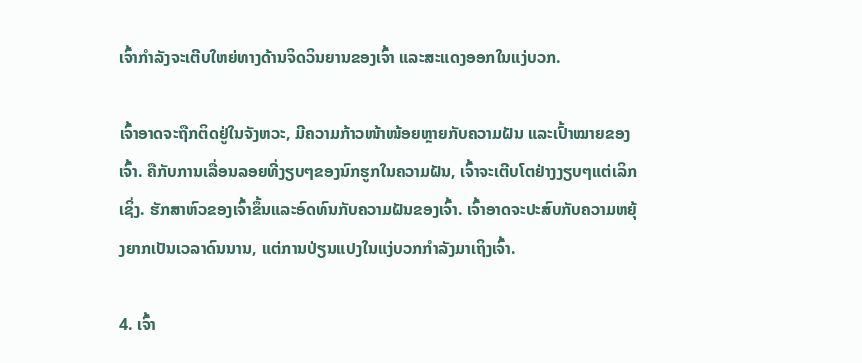ເຈົ້າກຳລັງຈະເຕີບໃຫຍ່ທາງດ້ານຈິດວິນຍານຂອງເຈົ້າ ແລະສະແດງອອກໃນແງ່ບວກ.

ເຈົ້າອາດຈະຖືກຕິດຢູ່ໃນຈັງຫວະ, ມີຄວາມກ້າວໜ້າໜ້ອຍຫຼາຍກັບຄວາມຝັນ ແລະເປົ້າໝາຍຂອງເຈົ້າ. ຄືກັບການເລື່ອນລອຍທີ່ງຽບໆຂອງນົກຮູກໃນຄວາມຝັນ, ເຈົ້າຈະເຕີບໂຕຢ່າງງຽບໆແຕ່ເລິກເຊິ່ງ. ຮັກສາຫົວຂອງເຈົ້າຂຶ້ນແລະອົດທົນກັບຄວາມຝັນຂອງເຈົ້າ. ເຈົ້າອາດຈະປະສົບກັບຄວາມຫຍຸ້ງຍາກເປັນເວລາດົນນານ, ແຕ່ການປ່ຽນແປງໃນແງ່ບວກກຳລັງມາເຖິງເຈົ້າ.

4. ເຈົ້າ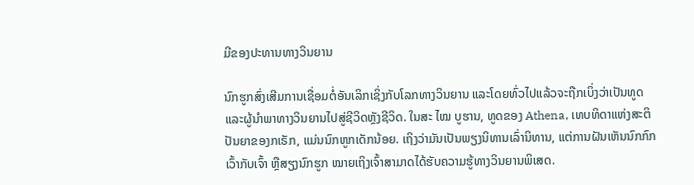ມີຂອງປະທານທາງວິນຍານ

ນົກຮູກສົ່ງເສີມການເຊື່ອມຕໍ່ອັນເລິກເຊິ່ງກັບໂລກທາງວິນຍານ ແລະໂດຍທົ່ວໄປແລ້ວຈະຖືກເບິ່ງວ່າເປັນທູດ ແລະຜູ້ນໍາພາທາງວິນຍານໄປສູ່ຊີວິດຫຼັງຊີວິດ. ໃນສະ ໄໝ ບູຮານ, ທູດຂອງ Athena, ເທບທິດາແຫ່ງສະຕິປັນຍາຂອງກເຣັກ, ແມ່ນນົກຫູກເດັກນ້ອຍ. ເຖິງວ່າມັນເປັນພຽງນິທານເລົ່ານິທານ, ແຕ່ການຝັນເຫັນນົກກົກເວົ້າກັບເຈົ້າ ຫຼືສຽງນົກຮູກ ໝາຍເຖິງເຈົ້າສາມາດໄດ້ຮັບຄວາມຮູ້ທາງວິນຍານພິເສດ.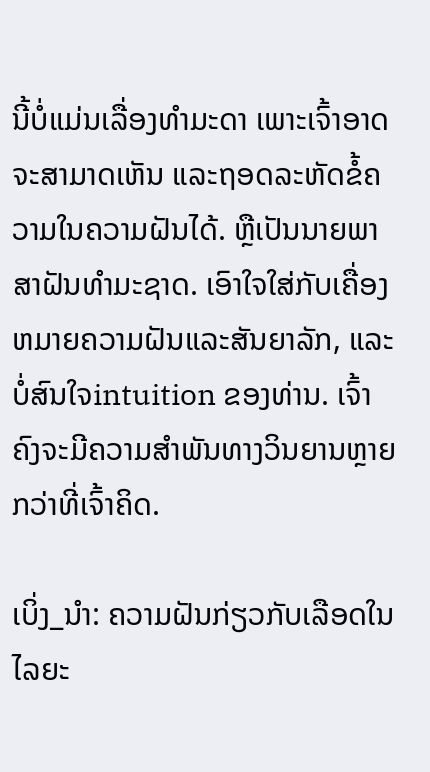ນີ້ບໍ່ແມ່ນເລື່ອງທຳມະດາ ເພາະເຈົ້າອາດຈະສາມາດເຫັນ ແລະຖອດລະຫັດຂໍ້ຄວາມໃນຄວາມຝັນໄດ້. ຫຼືເປັນນາຍພາສາຝັນທໍາມະຊາດ. ເອົາໃຈໃສ່ກັບເຄື່ອງຫມາຍຄວາມຝັນແລະສັນຍາລັກ, ແລະບໍ່ສົນໃຈintuition ຂອງທ່ານ. ເຈົ້າຄົງຈະມີຄວາມສຳພັນທາງວິນຍານຫຼາຍກວ່າທີ່ເຈົ້າຄິດ.

ເບິ່ງ_ນຳ: ຄວາມຝັນກ່ຽວກັບເລືອດໃນໄລຍະ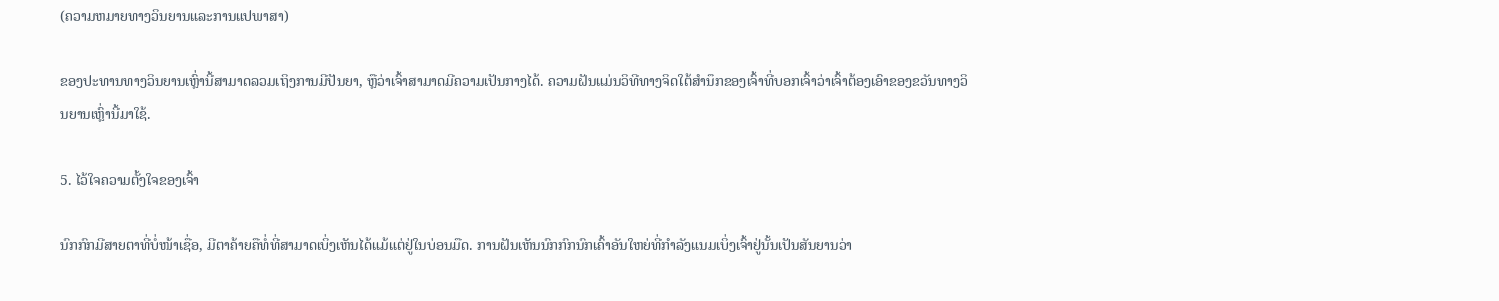(ຄວາມຫມາຍທາງວິນຍານແລະການແປພາສາ)

ຂອງປະທານທາງວິນຍານເຫຼົ່ານີ້ສາມາດລວມເຖິງການມີປັນຍາ, ຫຼືວ່າເຈົ້າສາມາດມີຄວາມເປັນກາງໄດ້. ຄວາມຝັນແມ່ນວິທີທາງຈິດໃຕ້ສຳນຶກຂອງເຈົ້າທີ່ບອກເຈົ້າວ່າເຈົ້າຕ້ອງເອົາຂອງຂວັນທາງວິນຍານເຫຼົ່ານີ້ມາໃຊ້.

5. ໄວ້ໃຈຄວາມຕັ້ງໃຈຂອງເຈົ້າ

ນົກກົກມີສາຍຕາທີ່ບໍ່ໜ້າເຊື່ອ, ມີຕາຄ້າຍຄືທໍ່ທີ່ສາມາດເບິ່ງເຫັນໄດ້ແມ້ແຕ່ຢູ່ໃນບ່ອນມືດ. ການຝັນເຫັນນົກກົກນົກເຄົ້າອັນໃຫຍ່ທີ່ກຳລັງແນມເບິ່ງເຈົ້າຢູ່ນັ້ນເປັນສັນຍານວ່າ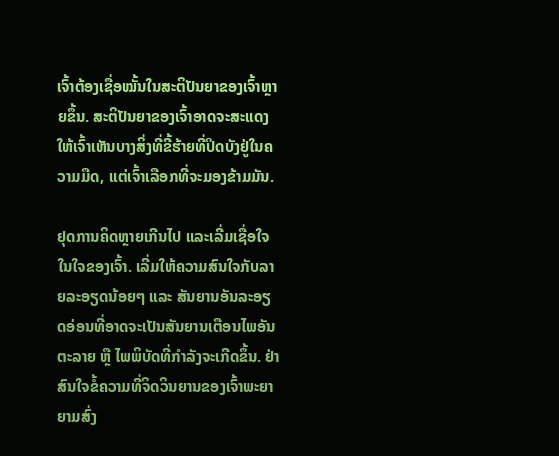ເຈົ້າຕ້ອງເຊື່ອໝັ້ນໃນສະຕິປັນຍາຂອງເຈົ້າຫຼາຍຂຶ້ນ. ສະຕິປັນຍາຂອງເຈົ້າອາດຈະສະແດງໃຫ້ເຈົ້າເຫັນບາງສິ່ງທີ່ຂີ້ຮ້າຍທີ່ປິດບັງຢູ່ໃນຄວາມມືດ, ແຕ່ເຈົ້າເລືອກທີ່ຈະມອງຂ້າມມັນ.

ຢຸດການຄິດຫຼາຍເກີນໄປ ແລະເລີ່ມເຊື່ອໃຈໃນໃຈຂອງເຈົ້າ. ເລີ່ມໃຫ້ຄວາມສົນໃຈກັບລາຍລະອຽດນ້ອຍໆ ແລະ ສັນຍານອັນລະອຽດອ່ອນທີ່ອາດຈະເປັນສັນຍານເຕືອນໄພອັນຕະລາຍ ຫຼື ໄພພິບັດທີ່ກຳລັງຈະເກີດຂຶ້ນ. ຢ່າສົນໃຈຂໍ້ຄວາມທີ່ຈິດວິນຍານຂອງເຈົ້າພະຍາຍາມສົ່ງ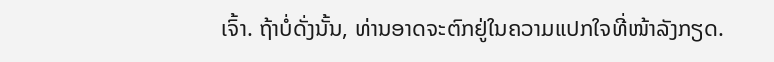ເຈົ້າ. ຖ້າບໍ່ດັ່ງນັ້ນ, ທ່ານອາດຈະຕົກຢູ່ໃນຄວາມແປກໃຈທີ່ໜ້າລັງກຽດ.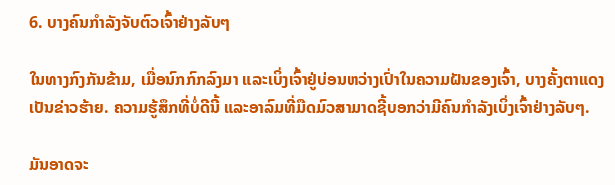6. ບາງຄົນກໍາລັງຈັບຕົວເຈົ້າຢ່າງລັບໆ

ໃນທາງກົງກັນຂ້າມ, ເມື່ອນົກກົກລົງມາ ແລະເບິ່ງເຈົ້າຢູ່ບ່ອນຫວ່າງເປົ່າໃນຄວາມຝັນຂອງເຈົ້າ, ບາງຄັ້ງຕາແດງເປັນຂ່າວຮ້າຍ. ຄວາມຮູ້ສຶກທີ່ບໍ່ດີນີ້ ແລະອາລົມທີ່ມືດມົວສາມາດຊີ້ບອກວ່າມີຄົນກຳລັງເບິ່ງເຈົ້າຢ່າງລັບໆ.

ມັນອາດຈະ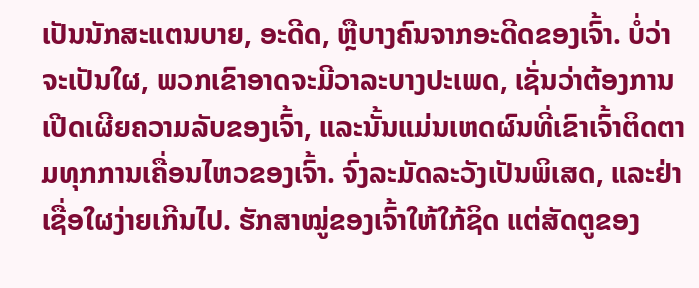ເປັນນັກສະແຕນບາຍ, ອະດີດ, ຫຼືບາງຄົນຈາກອະດີດຂອງເຈົ້າ. ບໍ່ວ່າຈະເປັນໃຜ, ພວກເຂົາອາດຈະມີວາລະບາງປະເພດ, ເຊັ່ນວ່າຕ້ອງການເປີດເຜີຍຄວາມລັບຂອງເຈົ້າ, ແລະນັ້ນແມ່ນເຫດຜົນທີ່ເຂົາເຈົ້າຕິດຕາມທຸກການເຄື່ອນໄຫວຂອງເຈົ້າ. ຈົ່ງລະມັດລະວັງເປັນພິເສດ, ແລະຢ່າເຊື່ອໃຜງ່າຍເກີນໄປ. ຮັກສາໝູ່ຂອງເຈົ້າໃຫ້ໃກ້ຊິດ ແຕ່ສັດຕູຂອງ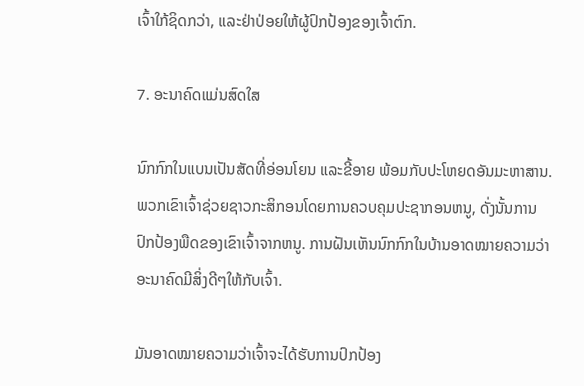ເຈົ້າໃກ້ຊິດກວ່າ, ແລະຢ່າປ່ອຍໃຫ້ຜູ້ປົກປ້ອງຂອງເຈົ້າຕົກ.

7. ອະນາຄົດແມ່ນສົດໃສ

ນົກກົກໃນແບນເປັນສັດທີ່ອ່ອນໂຍນ ແລະຂີ້ອາຍ ພ້ອມກັບປະໂຫຍດອັນມະຫາສານ. ພວກເຂົາເຈົ້າຊ່ວຍຊາວກະສິກອນໂດຍການຄວບຄຸມປະຊາກອນຫນູ, ດັ່ງນັ້ນການປົກປ້ອງພືດຂອງເຂົາເຈົ້າຈາກຫນູ. ການຝັນເຫັນນົກກົກໃນບ້ານອາດໝາຍຄວາມວ່າອະນາຄົດມີສິ່ງດີໆໃຫ້ກັບເຈົ້າ.

ມັນອາດໝາຍຄວາມວ່າເຈົ້າຈະໄດ້ຮັບການປົກປ້ອງ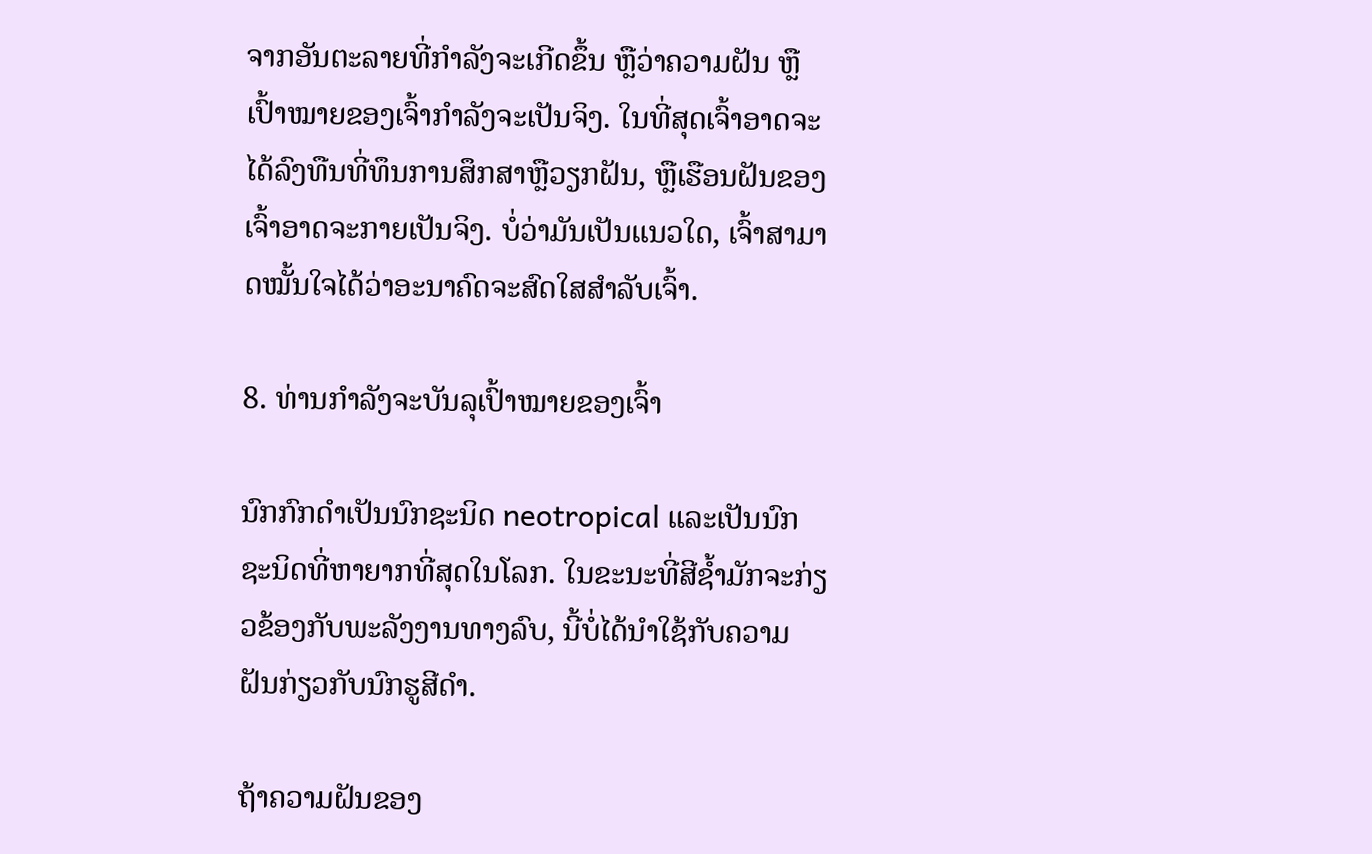ຈາກອັນຕະລາຍທີ່ກຳລັງຈະເກີດຂຶ້ນ ຫຼືວ່າຄວາມຝັນ ຫຼືເປົ້າໝາຍຂອງເຈົ້າກຳລັງຈະເປັນຈິງ. ໃນທີ່ສຸດເຈົ້າອາດຈະໄດ້ລົງທືນທີ່ທຶນການສຶກສາຫຼືວຽກຝັນ, ຫຼືເຮືອນຝັນຂອງເຈົ້າອາດຈະກາຍເປັນຈິງ. ບໍ່ວ່າມັນເປັນແນວໃດ, ເຈົ້າສາມາດໝັ້ນໃຈໄດ້ວ່າອະນາຄົດຈະສົດໃສສຳລັບເຈົ້າ.

8. ທ່ານກຳລັງຈະບັນລຸເປົ້າໝາຍຂອງເຈົ້າ

ນົກກົກດຳເປັນນົກຊະນິດ neotropical ແລະເປັນນົກຊະນິດທີ່ຫາຍາກທີ່ສຸດໃນໂລກ. ໃນຂະນະທີ່ສີຊ້ຳມັກຈະກ່ຽວຂ້ອງກັບພະລັງງານທາງລົບ, ນີ້ບໍ່ໄດ້ນໍາໃຊ້ກັບຄວາມຝັນກ່ຽວກັບນົກຮູສີດໍາ.

ຖ້າຄວາມຝັນຂອງ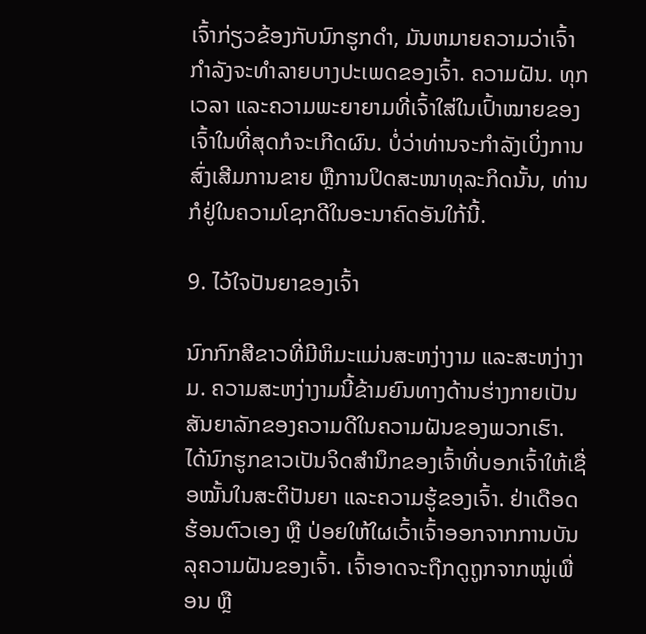ເຈົ້າກ່ຽວຂ້ອງກັບນົກຮູກດໍາ, ມັນຫມາຍຄວາມວ່າເຈົ້າກໍາລັງຈະທໍາລາຍບາງປະເພດຂອງເຈົ້າ. ຄວາມຝັນ. ທຸກເວລາ ແລະຄວາມພະຍາຍາມທີ່ເຈົ້າໃສ່ໃນເປົ້າໝາຍຂອງເຈົ້າໃນທີ່ສຸດກໍຈະເກີດຜົນ. ບໍ່ວ່າທ່ານຈະກຳລັງເບິ່ງການສົ່ງເສີມການຂາຍ ຫຼືການປິດສະໜາທຸລະກິດນັ້ນ, ທ່ານກໍຢູ່ໃນຄວາມໂຊກດີໃນອະນາຄົດອັນໃກ້ນີ້.

9. ໄວ້ໃຈປັນຍາຂອງເຈົ້າ

ນົກກົກສີຂາວທີ່ມີຫິມະແມ່ນສະຫງ່າງາມ ແລະສະຫງ່າງາມ. ຄວາມສະຫງ່າງາມນີ້ຂ້າມຍົນທາງດ້ານຮ່າງກາຍເປັນສັນຍາລັກຂອງຄວາມດີໃນຄວາມຝັນຂອງພວກເຮົາ. ໄດ້ນົກຮູກຂາວເປັນຈິດສຳນຶກຂອງເຈົ້າທີ່ບອກເຈົ້າໃຫ້ເຊື່ອໝັ້ນໃນສະຕິປັນຍາ ແລະຄວາມຮູ້ຂອງເຈົ້າ. ຢ່າເດືອດຮ້ອນຕົວເອງ ຫຼື ປ່ອຍໃຫ້ໃຜເວົ້າເຈົ້າອອກຈາກການບັນລຸຄວາມຝັນຂອງເຈົ້າ. ເຈົ້າອາດຈະຖືກດູຖູກຈາກໝູ່ເພື່ອນ ຫຼື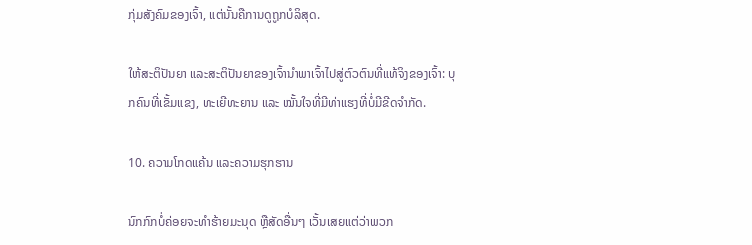ກຸ່ມສັງຄົມຂອງເຈົ້າ, ແຕ່ນັ້ນຄືການດູຖູກບໍລິສຸດ.

ໃຫ້ສະຕິປັນຍາ ແລະສະຕິປັນຍາຂອງເຈົ້ານຳພາເຈົ້າໄປສູ່ຕົວຕົນທີ່ແທ້ຈິງຂອງເຈົ້າ: ບຸກຄົນທີ່ເຂັ້ມແຂງ, ທະເຍີທະຍານ ແລະ ໝັ້ນໃຈທີ່ມີທ່າແຮງທີ່ບໍ່ມີຂີດຈຳກັດ.

10. ຄວາມໂກດແຄ້ນ ແລະຄວາມຮຸກຮານ

ນົກກົກບໍ່ຄ່ອຍຈະທໍາຮ້າຍມະນຸດ ຫຼືສັດອື່ນໆ ເວັ້ນເສຍແຕ່ວ່າພວກ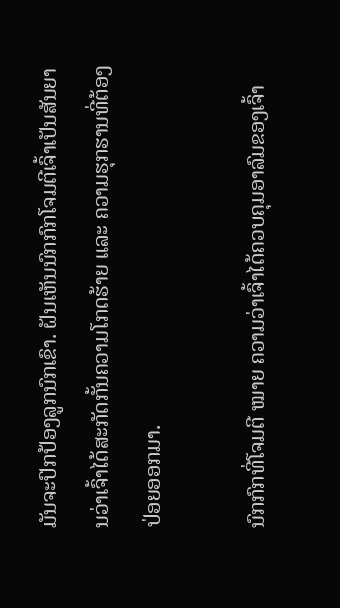ມັນຈະປົກປ້ອງລູກນົກເຂົາ. ຝັນເຫັນນົກກົກໂຈມຕີເຈົ້າເປັນສັນຍານວ່າເຈົ້າໄດ້ສະກັດກັ້ນຄວາມໂກດຮ້າຍ ແລະ ຄວາມຮຸກຮານທີ່ຕ້ອງປ່ອຍອອກມາ.

ນົກກົກທີ່ໂຈມຕີ ໝາຍ ຄວາມວ່າເຈົ້າໄດ້ຄວບຄຸມອາລົມຂອງເຈົ້າ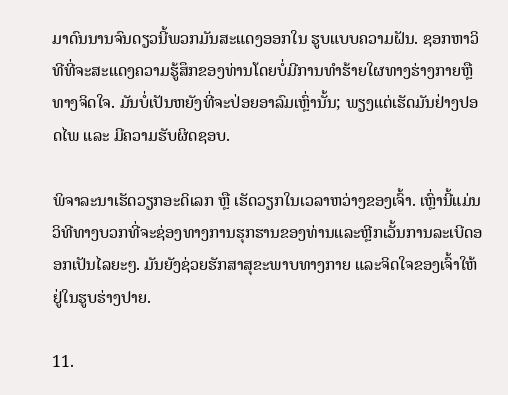ມາດົນນານຈົນດຽວນີ້ພວກມັນສະແດງອອກໃນ ຮູບແບບຄວາມຝັນ. ຊອກຫາວິທີທີ່ຈະສະແດງຄວາມຮູ້ສຶກຂອງທ່ານໂດຍບໍ່ມີການທໍາຮ້າຍໃຜທາງຮ່າງກາຍຫຼືທາງຈິດໃຈ. ມັນບໍ່ເປັນຫຍັງທີ່ຈະປ່ອຍອາລົມເຫຼົ່ານັ້ນ; ພຽງແຕ່ເຮັດມັນຢ່າງປອດໄພ ແລະ ມີຄວາມຮັບຜິດຊອບ.

ພິຈາລະນາເຮັດວຽກອະດິເລກ ຫຼື ເຮັດວຽກໃນເວລາຫວ່າງຂອງເຈົ້າ. ເຫຼົ່ານີ້ແມ່ນວິທີທາງບວກທີ່ຈະຊ່ອງທາງການຮຸກຮານຂອງທ່ານແລະຫຼີກເວັ້ນການລະເບີດອອກເປັນໄລຍະໆ. ມັນຍັງຊ່ວຍຮັກສາສຸຂະພາບທາງກາຍ ແລະຈິດໃຈຂອງເຈົ້າໃຫ້ຢູ່ໃນຮູບຮ່າງປາຍ.

11.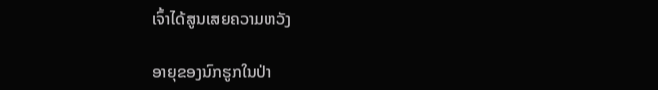ເຈົ້າໄດ້ສູນເສຍຄວາມຫວັງ

ອາຍຸຂອງນົກຮູກໃນປ່າ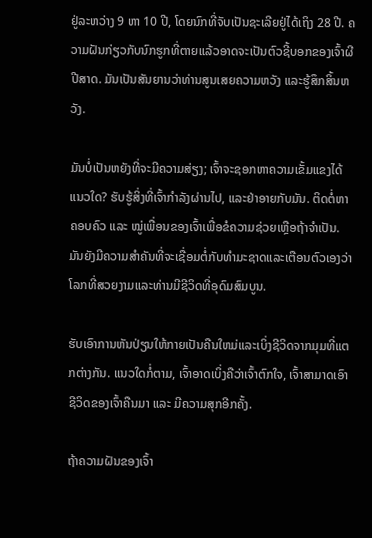ຢູ່ລະຫວ່າງ 9 ຫາ 10 ປີ, ໂດຍນົກທີ່ຈັບເປັນຊະເລີຍຢູ່ໄດ້ເຖິງ 28 ປີ. ຄວາມຝັນກ່ຽວກັບນົກຮູກທີ່ຕາຍແລ້ວອາດຈະເປັນຕົວຊີ້ບອກຂອງເຈົ້າຜີປີສາດ. ມັນເປັນສັນຍານວ່າທ່ານສູນເສຍຄວາມຫວັງ ແລະຮູ້ສຶກສິ້ນຫວັງ.

ມັນບໍ່ເປັນຫຍັງທີ່ຈະມີຄວາມສ່ຽງ; ເຈົ້າຈະຊອກຫາຄວາມເຂັ້ມແຂງໄດ້ແນວໃດ? ຮັບຮູ້ສິ່ງທີ່ເຈົ້າກໍາລັງຜ່ານໄປ, ແລະຢ່າອາຍກັບມັນ. ຕິດຕໍ່ຫາຄອບຄົວ ແລະ ໝູ່ເພື່ອນຂອງເຈົ້າເພື່ອຂໍຄວາມຊ່ວຍເຫຼືອຖ້າຈຳເປັນ. ມັນຍັງມີຄວາມສໍາຄັນທີ່ຈະເຊື່ອມຕໍ່ກັບທໍາມະຊາດແລະເຕືອນຕົວເອງວ່າໂລກທີ່ສວຍງາມແລະທ່ານມີຊີວິດທີ່ອຸດົມສົມບູນ.

ຮັບເອົາການຫັນປ່ຽນໃຫ້ກາຍເປັນຄືນໃຫມ່ແລະເບິ່ງຊີວິດຈາກມຸມທີ່ແຕກຕ່າງກັນ. ແນວໃດກໍ່ຕາມ, ເຈົ້າອາດເບິ່ງຄືວ່າເຈົ້າຕົກໃຈ, ເຈົ້າສາມາດເອົາຊີວິດຂອງເຈົ້າຄືນມາ ແລະ ມີຄວາມສຸກອີກຄັ້ງ.

ຖ້າຄວາມຝັນຂອງເຈົ້າ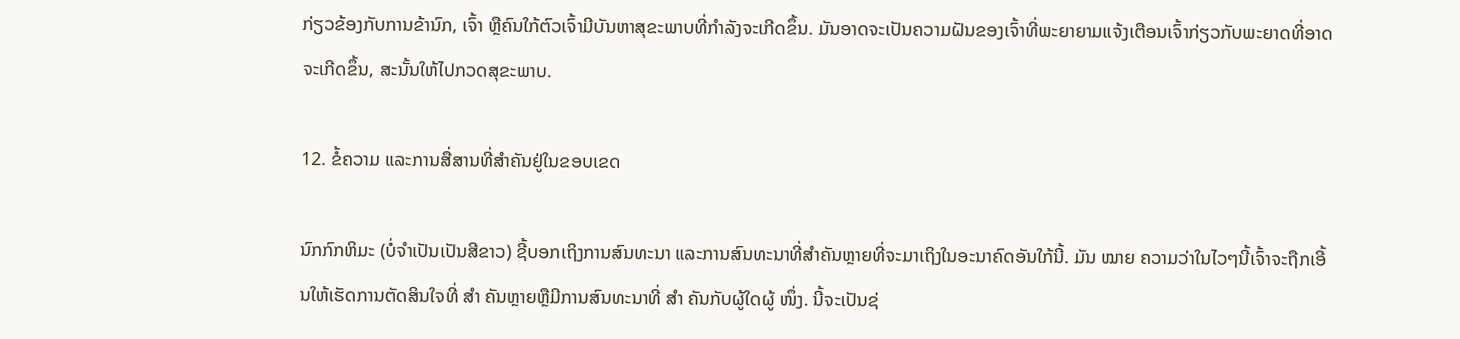ກ່ຽວຂ້ອງກັບການຂ້ານົກ, ເຈົ້າ ຫຼືຄົນໃກ້ຕົວເຈົ້າມີບັນຫາສຸຂະພາບທີ່ກຳລັງຈະເກີດຂຶ້ນ. ມັນອາດຈະເປັນຄວາມຝັນຂອງເຈົ້າທີ່ພະຍາຍາມແຈ້ງເຕືອນເຈົ້າກ່ຽວກັບພະຍາດທີ່ອາດຈະເກີດຂຶ້ນ, ສະນັ້ນໃຫ້ໄປກວດສຸຂະພາບ.

12. ຂໍ້ຄວາມ ແລະການສື່ສານທີ່ສຳຄັນຢູ່ໃນຂອບເຂດ

ນົກກົກຫິມະ (ບໍ່ຈຳເປັນເປັນສີຂາວ) ຊີ້ບອກເຖິງການສົນທະນາ ແລະການສົນທະນາທີ່ສຳຄັນຫຼາຍທີ່ຈະມາເຖິງໃນອະນາຄົດອັນໃກ້ນີ້. ມັນ ໝາຍ ຄວາມວ່າໃນໄວໆນີ້ເຈົ້າຈະຖືກເອີ້ນໃຫ້ເຮັດການຕັດສິນໃຈທີ່ ສຳ ຄັນຫຼາຍຫຼືມີການສົນທະນາທີ່ ສຳ ຄັນກັບຜູ້ໃດຜູ້ ໜຶ່ງ. ນີ້ຈະເປັນຊ່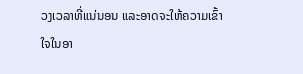ວງເວລາທີ່ແນ່ນອນ ແລະອາດຈະໃຫ້ຄວາມເຂົ້າໃຈໃນອາ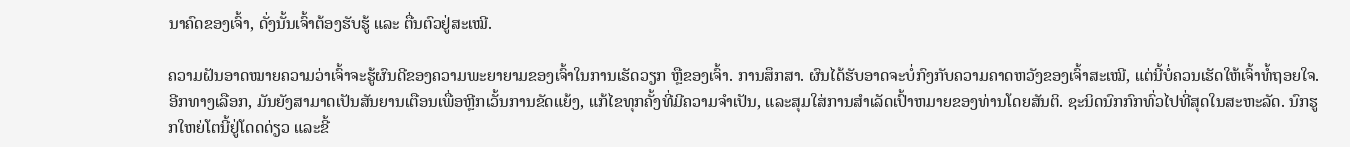ນາຄົດຂອງເຈົ້າ, ດັ່ງນັ້ນເຈົ້າຕ້ອງຮັບຮູ້ ແລະ ຕື່ນຕົວຢູ່ສະເໝີ.

ຄວາມຝັນອາດໝາຍຄວາມວ່າເຈົ້າຈະຮູ້ຜົນດີຂອງຄວາມພະຍາຍາມຂອງເຈົ້າໃນການເຮັດວຽກ ຫຼືຂອງເຈົ້າ. ການສຶກສາ. ຜົນໄດ້ຮັບອາດຈະບໍ່ກົງກັບຄວາມຄາດຫວັງຂອງເຈົ້າສະເໝີ, ແຕ່ນີ້ບໍ່ຄວນເຮັດໃຫ້ເຈົ້າທໍ້ຖອຍໃຈ.ອີກທາງເລືອກ, ມັນຍັງສາມາດເປັນສັນຍານເຕືອນເພື່ອຫຼີກເວັ້ນການຂັດແຍ້ງ, ແກ້ໄຂທຸກຄັ້ງທີ່ມີຄວາມຈໍາເປັນ, ແລະສຸມໃສ່ການສໍາເລັດເປົ້າຫມາຍຂອງທ່ານໂດຍສັນຕິ. ຊະນິດນົກກົກທົ່ວໄປທີ່ສຸດໃນສະຫະລັດ. ນົກຮູກໃຫຍ່ໂຕນີ້ຢູ່ໂດດດ່ຽວ ແລະຂີ້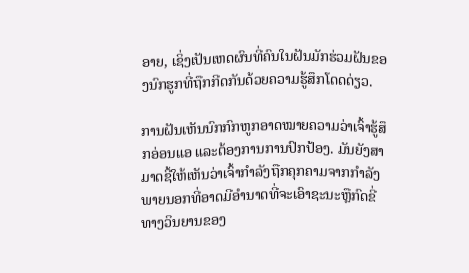ອາຍ, ເຊິ່ງເປັນເຫດຜົນທີ່ຄົນໃນຝັນມັກຮ່ວມຝັນຂອງນົກຮູກທີ່ຖືກກີດກັນດ້ວຍຄວາມຮູ້ສຶກໂດດດ່ຽວ.

ການຝັນເຫັນນົກກົກຫູກອາດໝາຍຄວາມວ່າເຈົ້າຮູ້ສຶກອ່ອນແອ ແລະຕ້ອງການການປົກປ້ອງ. ມັນຍັງສາມາດຊີ້ໃຫ້ເຫັນວ່າເຈົ້າກຳລັງຖືກຄຸກຄາມຈາກກຳລັງພາຍນອກທີ່ອາດມີອຳນາດທີ່ຈະເອົາຊະນະຫຼືກົດຂີ່ທາງວິນຍານຂອງ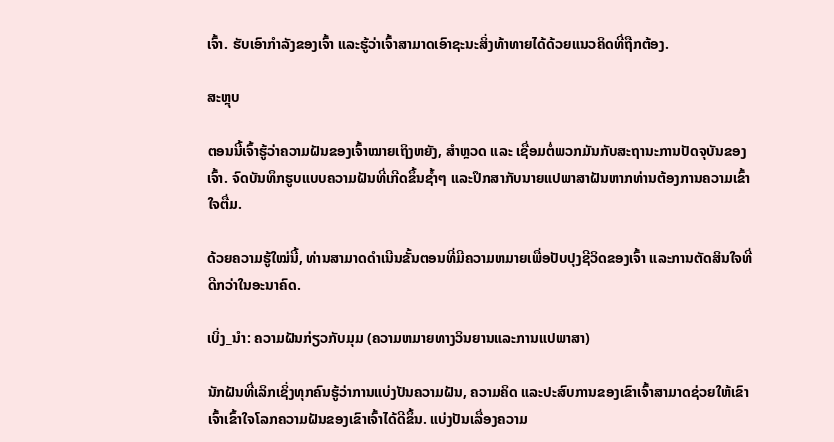ເຈົ້າ. ຮັບເອົາກຳລັງຂອງເຈົ້າ ແລະຮູ້ວ່າເຈົ້າສາມາດເອົາຊະນະສິ່ງທ້າທາຍໄດ້ດ້ວຍແນວຄິດທີ່ຖືກຕ້ອງ.

ສະຫຼຸບ

ຕອນນີ້ເຈົ້າຮູ້ວ່າຄວາມຝັນຂອງເຈົ້າໝາຍເຖິງຫຍັງ, ສຳຫຼວດ ແລະ ເຊື່ອມຕໍ່ພວກມັນກັບສະຖານະການປັດຈຸບັນຂອງເຈົ້າ. ຈົດບັນທຶກຮູບແບບຄວາມຝັນທີ່ເກີດຂຶ້ນຊ້ຳໆ ແລະປຶກສາກັບນາຍແປພາສາຝັນຫາກທ່ານຕ້ອງການຄວາມເຂົ້າໃຈຕື່ມ.

ດ້ວຍຄວາມຮູ້ໃໝ່ນີ້, ທ່ານສາມາດດຳເນີນຂັ້ນຕອນທີ່ມີຄວາມຫມາຍເພື່ອປັບປຸງຊີວິດຂອງເຈົ້າ ແລະການຕັດສິນໃຈທີ່ດີກວ່າໃນອະນາຄົດ.

ເບິ່ງ_ນຳ: ຄວາມຝັນກ່ຽວກັບມຸມ (ຄວາມຫມາຍທາງວິນຍານແລະການແປພາສາ)

ນັກຝັນທີ່ເລິກເຊິ່ງທຸກຄົນຮູ້ວ່າການແບ່ງປັນຄວາມຝັນ, ຄວາມຄິດ ແລະປະສົບການຂອງເຂົາເຈົ້າສາມາດຊ່ວຍໃຫ້ເຂົາເຈົ້າເຂົ້າໃຈໂລກຄວາມຝັນຂອງເຂົາເຈົ້າໄດ້ດີຂຶ້ນ. ແບ່ງປັນເລື່ອງຄວາມ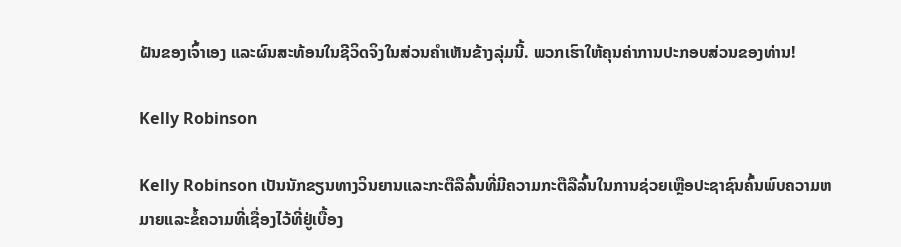ຝັນຂອງເຈົ້າເອງ ແລະຜົນສະທ້ອນໃນຊີວິດຈິງໃນສ່ວນຄໍາເຫັນຂ້າງລຸ່ມນີ້. ພວກເຮົາໃຫ້ຄຸນຄ່າການປະກອບສ່ວນຂອງທ່ານ!

Kelly Robinson

Kelly Robinson ເປັນນັກຂຽນທາງວິນຍານແລະກະຕືລືລົ້ນທີ່ມີຄວາມກະຕືລືລົ້ນໃນການຊ່ວຍເຫຼືອປະຊາຊົນຄົ້ນພົບຄວາມຫມາຍແລະຂໍ້ຄວາມທີ່ເຊື່ອງໄວ້ທີ່ຢູ່ເບື້ອງ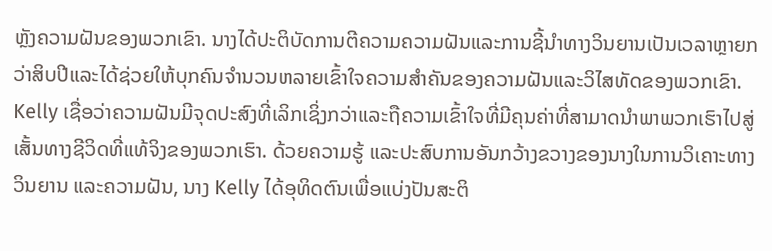ຫຼັງຄວາມຝັນຂອງພວກເຂົາ. ນາງໄດ້ປະຕິບັດການຕີຄວາມຄວາມຝັນແລະການຊີ້ນໍາທາງວິນຍານເປັນເວລາຫຼາຍກວ່າສິບປີແລະໄດ້ຊ່ວຍໃຫ້ບຸກຄົນຈໍານວນຫລາຍເຂົ້າໃຈຄວາມສໍາຄັນຂອງຄວາມຝັນແລະວິໄສທັດຂອງພວກເຂົາ. Kelly ເຊື່ອວ່າຄວາມຝັນມີຈຸດປະສົງທີ່ເລິກເຊິ່ງກວ່າແລະຖືຄວາມເຂົ້າໃຈທີ່ມີຄຸນຄ່າທີ່ສາມາດນໍາພາພວກເຮົາໄປສູ່ເສັ້ນທາງຊີວິດທີ່ແທ້ຈິງຂອງພວກເຮົາ. ດ້ວຍຄວາມຮູ້ ແລະປະສົບການອັນກວ້າງຂວາງຂອງນາງໃນການວິເຄາະທາງວິນຍານ ແລະຄວາມຝັນ, ນາງ Kelly ໄດ້ອຸທິດຕົນເພື່ອແບ່ງປັນສະຕິ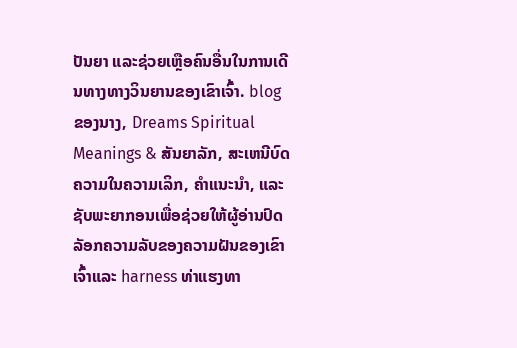ປັນຍາ ແລະຊ່ວຍເຫຼືອຄົນອື່ນໃນການເດີນທາງທາງວິນຍານຂອງເຂົາເຈົ້າ. blog ຂອງນາງ, Dreams Spiritual Meanings & ສັນຍາລັກ, ສະເຫນີບົດຄວາມໃນຄວາມເລິກ, ຄໍາແນະນໍາ, ແລະຊັບພະຍາກອນເພື່ອຊ່ວຍໃຫ້ຜູ້ອ່ານປົດລັອກຄວາມລັບຂອງຄວາມຝັນຂອງເຂົາເຈົ້າແລະ harness ທ່າແຮງທາ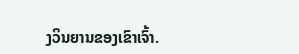ງວິນຍານຂອງເຂົາເຈົ້າ.